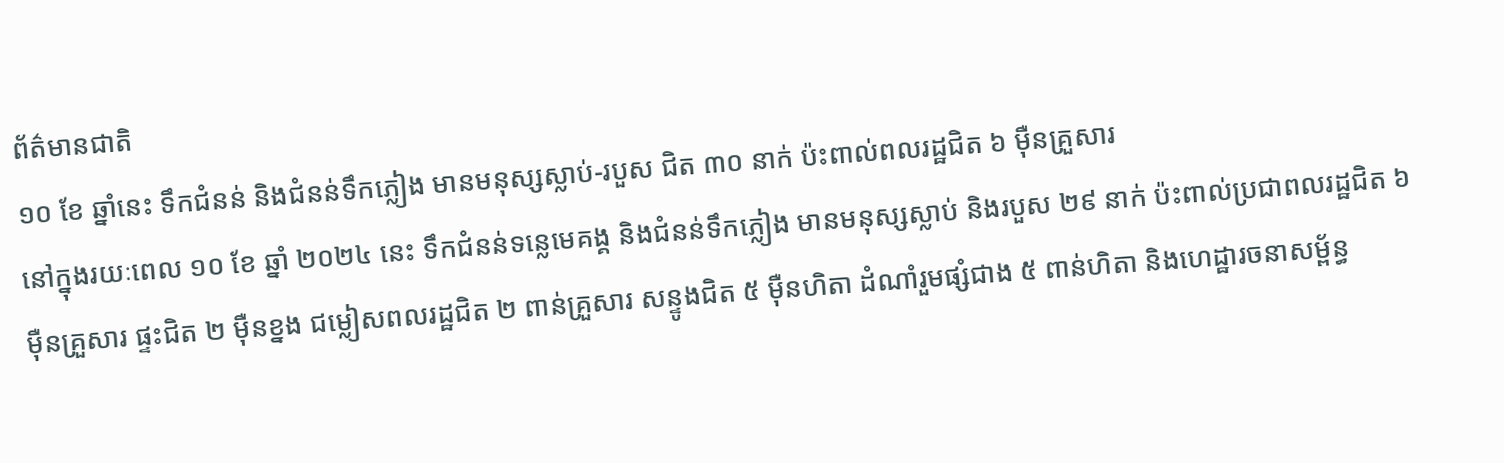ព័ត៌មានជាតិ
១០ ខែ ឆ្នាំនេះ ទឹកជំនន់ និងជំនន់ទឹកភ្លៀង មានមនុស្សស្លាប់-របួស ជិត ៣០ នាក់ ប៉ះពាល់ពលរដ្ឋជិត ៦ ម៉ឺនគ្រួសារ
នៅក្នុងរយៈពេល ១០ ខែ ឆ្នាំ ២០២៤ នេះ ទឹកជំនន់ទន្លេមេគង្គ និងជំនន់ទឹកភ្លៀង មានមនុស្សស្លាប់ និងរបួស ២៩ នាក់ ប៉ះពាល់ប្រជាពលរដ្ឋជិត ៦ ម៉ឺនគ្រួសារ ផ្ទះជិត ២ ម៉ឺនខ្នង ជម្លៀសពលរដ្ឋជិត ២ ពាន់គ្រួសារ សន្ទូងជិត ៥ ម៉ឺនហិតា ដំណាំរួមផ្សំជាង ៥ ពាន់ហិតា និងហេដ្ឋារចនាសម្ព័ន្ធ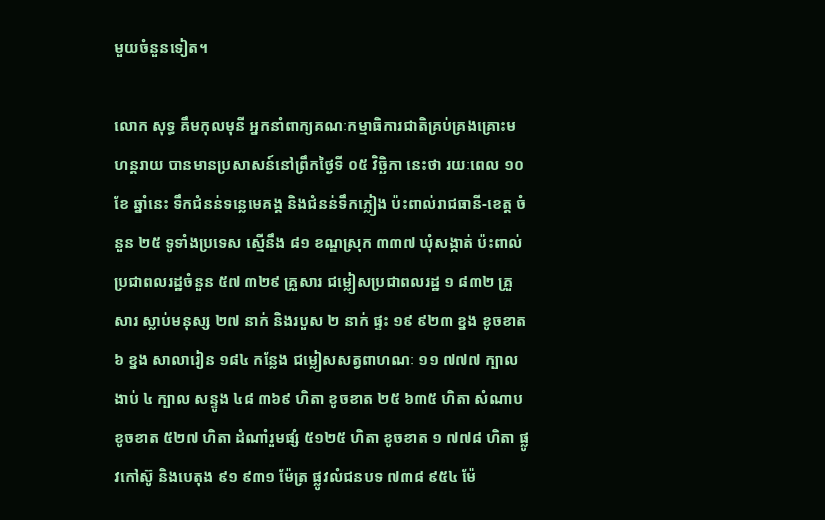មួយចំនួនទៀត។

លោក សុទ្ធ គឹមកុលមុនី អ្នកនាំពាក្យគណៈកម្មាធិការជាតិគ្រប់គ្រងគ្រោះមហន្តរាយ បានមានប្រសាសន៍នៅព្រឹកថ្ងៃទី ០៥ វិច្ឆិកា នេះថា រយៈពេល ១០ ខែ ឆ្នាំនេះ ទឹកជំនន់ទន្លេមេគង្គ និងជំនន់ទឹកភ្លៀង ប៉ះពាល់រាជធានី-ខេត្ត ចំនួន ២៥ ទូទាំងប្រទេស ស្មើនឹង ៨១ ខណ្ឌស្រុក ៣៣៧ ឃុំសង្កាត់ ប៉ះពាល់ប្រជាពលរដ្ឋចំនួន ៥៧ ៣២៩ គ្រួសារ ជម្លៀសប្រជាពលរដ្ឋ ១ ៨៣២ គ្រួសារ ស្លាប់មនុស្ស ២៧ នាក់ និងរបួស ២ នាក់ ផ្ទះ ១៩ ៩២៣ ខ្នង ខូចខាត ៦ ខ្នង សាលារៀន ១៨៤ កន្លែង ជម្លៀសសត្វពាហណៈ ១១ ៧៧៧ ក្បាល ងាប់ ៤ ក្បាល សន្ទូង ៤៨ ៣៦៩ ហិតា ខូចខាត ២៥ ៦៣៥ ហិតា សំណាប ខូចខាត ៥២៧ ហិតា ដំណាំរួមផ្សំ ៥១២៥ ហិតា ខូចខាត ១ ៧៧៨ ហិតា ផ្លូវកៅស៊ូ និងបេតុង ៩១ ៩៣១ ម៉ែត្រ ផ្លូវលំជនបទ ៧៣៨ ៩៥៤ ម៉ែ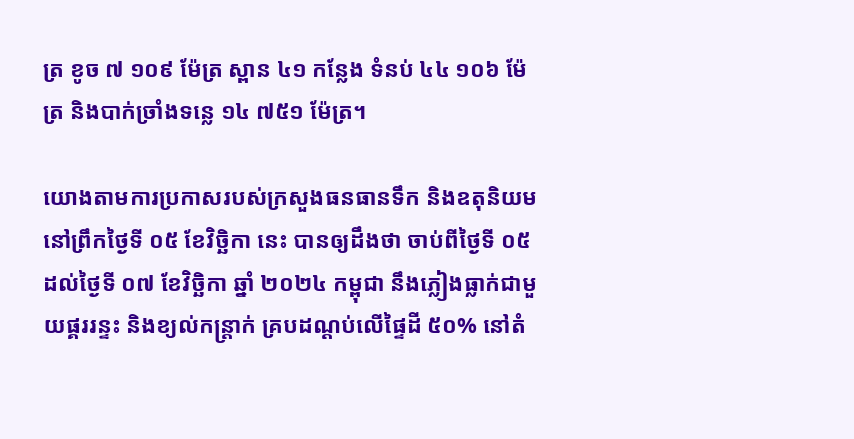ត្រ ខូច ៧ ១០៩ ម៉ែត្រ ស្ពាន ៤១ កន្លែង ទំនប់ ៤៤ ១០៦ ម៉ែត្រ និងបាក់ច្រាំងទន្លេ ១៤ ៧៥១ ម៉ែត្រ។

យោងតាមការប្រកាសរបស់ក្រសួងធនធានទឹក និងឧតុនិយម នៅព្រឹកថ្ងៃទី ០៥ ខែវិច្ឆិកា នេះ បានឲ្យដឹងថា ចាប់ពីថ្ងៃទី ០៥ ដល់ថ្ងៃទី ០៧ ខែវិច្ឆិកា ឆ្នាំ ២០២៤ កម្ពុជា នឹងភ្លៀងធ្លាក់ជាមួយផ្គររន្ទះ និងខ្យល់កន្ត្រាក់ គ្របដណ្ដប់លើផ្ទៃដី ៥០% នៅតំ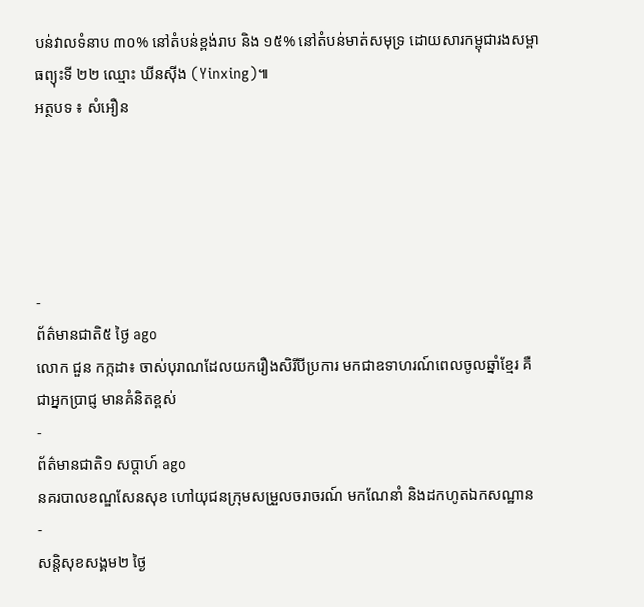បន់វាលទំនាប ៣០% នៅតំបន់ខ្ពង់រាប និង ១៥% នៅតំបន់មាត់សមុទ្រ ដោយសារកម្ពុជារងសម្ពាធព្យុះទី ២២ ឈ្មោះ ឃីនស៊ីង (Yinxing)៕
អត្ថបទ ៖ សំអឿន





-
ព័ត៌មានជាតិ៥ ថ្ងៃ ago
លោក ជួន កក្កដា៖ ចាស់បុរាណដែលយករឿងសិរីបីប្រការ មកជាឧទាហរណ៍ពេលចូលឆ្នាំខ្មែរ គឺជាអ្នកប្រាជ្ញ មានគំនិតខ្ពស់
-
ព័ត៌មានជាតិ១ សប្តាហ៍ ago
នគរបាលខណ្ឌសែនសុខ ហៅយុជនក្រុមសម្រួលចរាចរណ៍ មកណែនាំ និងដកហូតឯកសណ្ឋាន
-
សន្តិសុខសង្គម២ ថ្ងៃ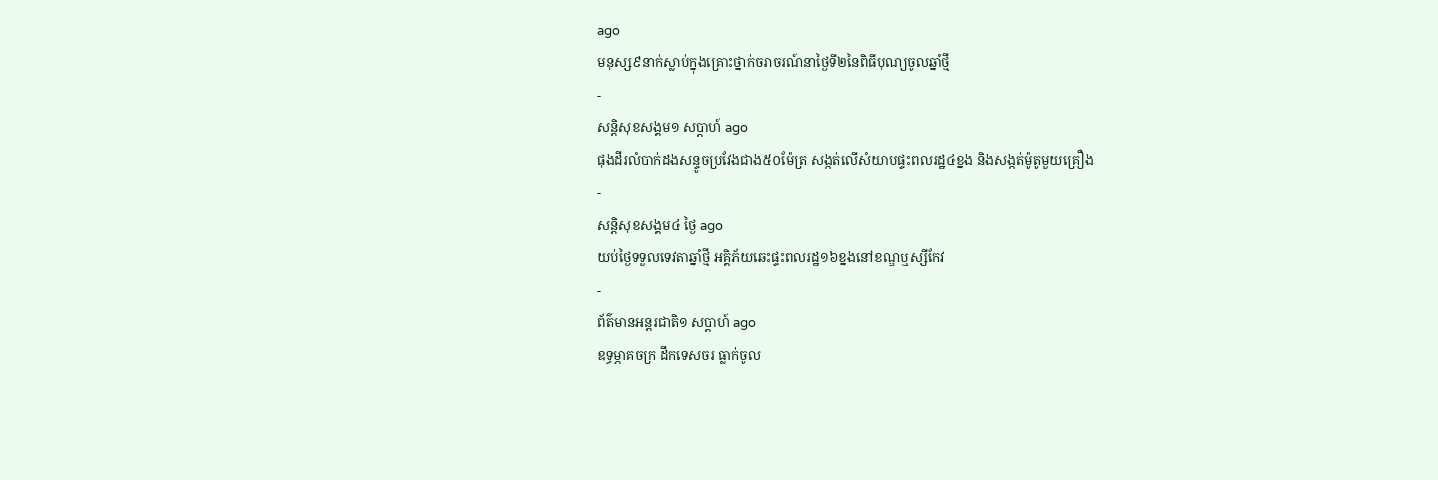ago
មនុស្ស៩នាក់ស្លាប់ក្នុងគ្រោះថ្នាក់ចរាចរណ៍នាថ្ងៃទី២នៃពិធីបុណ្យចូលឆ្នាំថ្មី
-
សន្តិសុខសង្គម១ សប្តាហ៍ ago
ផុងដីរលំបាក់ដងសន្ទូចប្រវែងជាង៥០ម៉ែត្រ សង្កត់លើសំយាបផ្ទះពលរដ្ឋ៤ខ្នង និងសង្កត់ម៉ូតូមួយគ្រឿង
-
សន្តិសុខសង្គម៤ ថ្ងៃ ago
យប់ថ្ងៃទទួលទេវតាឆ្នាំថ្មី អគ្គិភ័យឆេះផ្ទះពលរដ្ឋ១៦ខ្នងនៅខណ្ឌឬស្សីកែវ
-
ព័ត៌មានអន្ដរជាតិ១ សប្តាហ៍ ago
ឧទ្ធម្ភាគចក្រ ដឹកទេសចរ ធ្លាក់ចូល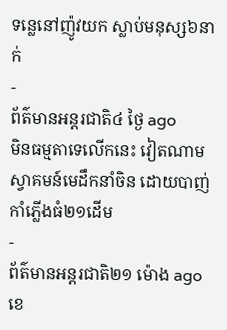ទន្លេនៅញ៉ូវយក ស្លាប់មនុស្ស៦នាក់
-
ព័ត៌មានអន្ដរជាតិ៤ ថ្ងៃ ago
មិនធម្មតាទេលើកនេះ វៀតណាមស្វាគមន៍មេដឹកនាំចិន ដោយបាញ់កាំភ្លើងធំ២១ដើម
-
ព័ត៌មានអន្ដរជាតិ២១ ម៉ោង ago
ខេ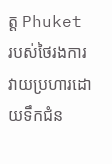ត្ត Phuket របស់ថៃរងការវាយប្រហារដោយទឹកជំន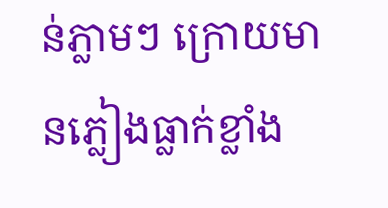ន់ភ្លាមៗ ក្រោយមានភ្លៀងធ្លាក់ខ្លាំង